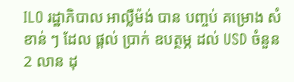ILO រដ្ឋាភិបាល អាល្លឺម៉ង់ បាន បញ្ចប់ គម្រោង សំខាន់ ៗ ដែល ផ្តល់ ប្រាក់ ឧបត្ថម្ភ ដល់ USD ចំនួន 2 លាន ដុ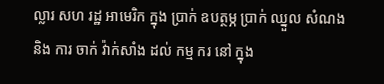ល្លារ សហ រដ្ឋ អាមេរិក ក្នុង ប្រាក់ ឧបត្ថម្ភ ប្រាក់ ឈ្នួល សំណង និង ការ ចាក់ វ៉ាក់សាំង ដល់ កម្ម ករ នៅ ក្នុង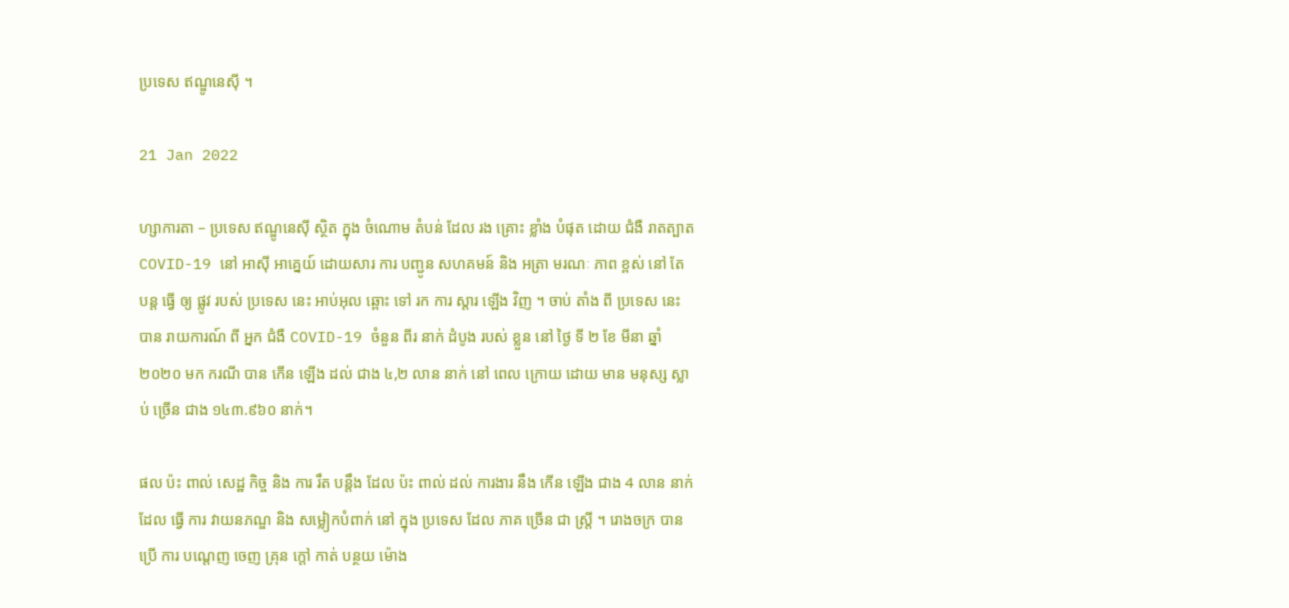ប្រទេស ឥណ្ឌូនេស៊ី ។

21 Jan 2022

ហ្សាការតា – ប្រទេស ឥណ្ឌូនេស៊ី ស្ថិត ក្នុង ចំណោម តំបន់ ដែល រង គ្រោះ ខ្លាំង បំផុត ដោយ ជំងឺ រាតត្បាត COVID-19 នៅ អាស៊ី អាគ្នេយ៍ ដោយសារ ការ បញ្ជូន សហគមន៍ និង អត្រា មរណៈ ភាព ខ្ពស់ នៅ តែ បន្ត ធ្វើ ឲ្យ ផ្លូវ របស់ ប្រទេស នេះ អាប់អុល ឆ្ពោះ ទៅ រក ការ ស្តារ ឡើង វិញ ។ ចាប់ តាំង ពី ប្រទេស នេះ បាន រាយការណ៍ ពី អ្នក ជំងឺ COVID-19 ចំនួន ពីរ នាក់ ដំបូង របស់ ខ្លួន នៅ ថ្ងៃ ទី ២ ខែ មីនា ឆ្នាំ ២០២០ មក ករណី បាន កើន ឡើង ដល់ ជាង ៤,២ លាន នាក់ នៅ ពេល ក្រោយ ដោយ មាន មនុស្ស ស្លាប់ ច្រើន ជាង ១៤៣.៩៦០ នាក់។

ផល ប៉ះ ពាល់ សេដ្ឋ កិច្ច និង ការ រឹត បន្តឹង ដែល ប៉ះ ពាល់ ដល់ ការងារ នឹង កើន ឡើង ជាង 4 លាន នាក់ ដែល ធ្វើ ការ វាយនភណ្ឌ និង សម្លៀកបំពាក់ នៅ ក្នុង ប្រទេស ដែល ភាគ ច្រើន ជា ស្ត្រី ។ រោងចក្រ បាន ប្រើ ការ បណ្តេញ ចេញ គ្រុន ក្ដៅ កាត់ បន្ថយ ម៉ោង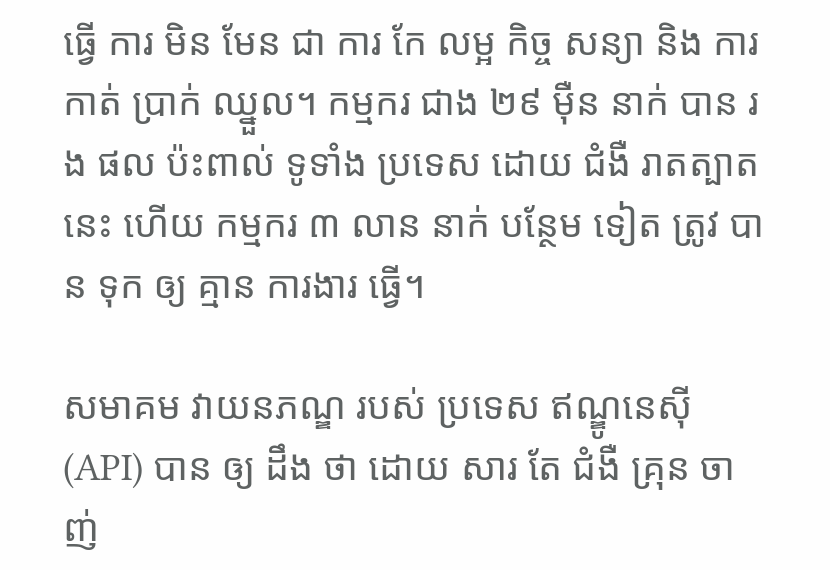ធ្វើ ការ មិន មែន ជា ការ កែ លម្អ កិច្ច សន្យា និង ការ កាត់ ប្រាក់ ឈ្នួល។ កម្មករ ជាង ២៩ ម៉ឺន នាក់ បាន រង ផល ប៉ះពាល់ ទូទាំង ប្រទេស ដោយ ជំងឺ រាតត្បាត នេះ ហើយ កម្មករ ៣ លាន នាក់ បន្ថែម ទៀត ត្រូវ បាន ទុក ឲ្យ គ្មាន ការងារ ធ្វើ។

សមាគម វាយនភណ្ឌ របស់ ប្រទេស ឥណ្ឌូនេស៊ី (API) បាន ឲ្យ ដឹង ថា ដោយ សារ តែ ជំងឺ គ្រុន ចាញ់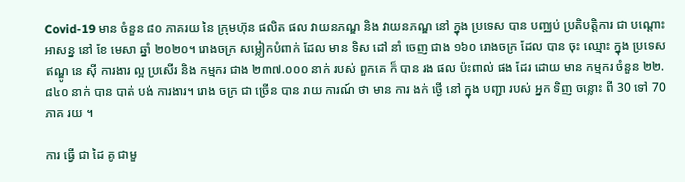Covid-19 មាន ចំនួន ៨០ ភាគរយ នៃ ក្រុមហ៊ុន ផលិត ផល វាយនភណ្ឌ និង វាយនភណ្ឌ នៅ ក្នុង ប្រទេស បាន បញ្ឈប់ ប្រតិបត្តិការ ជា បណ្តោះអាសន្ន នៅ ខែ មេសា ឆ្នាំ ២០២០។ រោងចក្រ សម្លៀកបំពាក់ ដែល មាន ទិស ដៅ នាំ ចេញ ជាង ១៦០ រោងចក្រ ដែល បាន ចុះ ឈ្មោះ ក្នុង ប្រទេស ឥណ្ឌូ នេ ស៊ី ការងារ ល្អ ប្រសើរ និង កម្មករ ជាង ២៣៧.០០០ នាក់ របស់ ពួកគេ ក៏ បាន រង ផល ប៉ះពាល់ ផង ដែរ ដោយ មាន កម្មករ ចំនួន ២២.៨៤០ នាក់ បាន បាត់ បង់ ការងារ។ រោង ចក្រ ជា ច្រើន បាន រាយ ការណ៍ ថា មាន ការ ងក់ ថ្ងើ នៅ ក្នុង បញ្ជា របស់ អ្នក ទិញ ចន្លោះ ពី 30 ទៅ 70 ភាគ រយ ។

ការ ធ្វើ ជា ដៃ គូ ជាមួ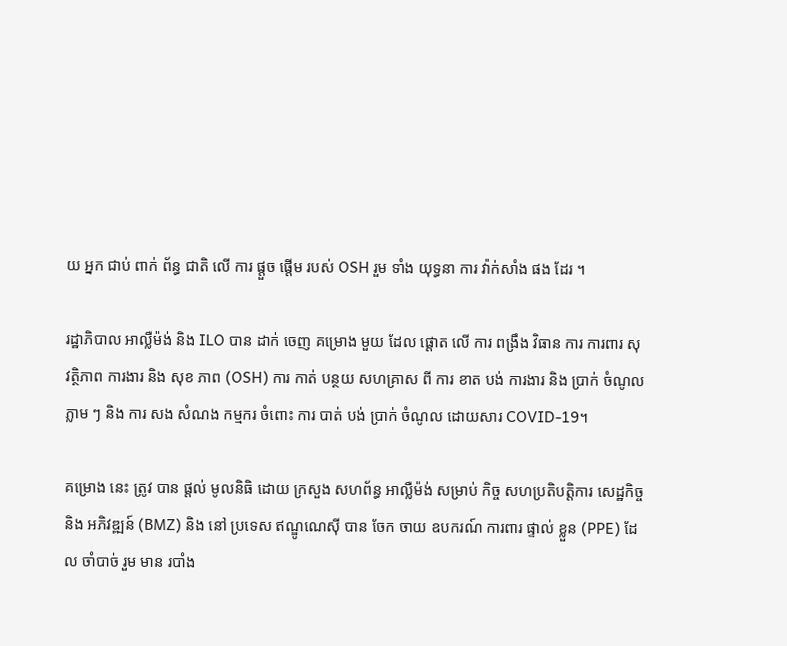យ អ្នក ជាប់ ពាក់ ព័ន្ធ ជាតិ លើ ការ ផ្តួច ផ្តើម របស់ OSH រួម ទាំង យុទ្ធនា ការ វ៉ាក់សាំង ផង ដែរ ។

រដ្ឋាភិបាល អាល្លឺម៉ង់ និង ILO បាន ដាក់ ចេញ គម្រោង មួយ ដែល ផ្តោត លើ ការ ពង្រឹង វិធាន ការ ការពារ សុវត្ថិភាព ការងារ និង សុខ ភាព (OSH) ការ កាត់ បន្ថយ សហគ្រាស ពី ការ ខាត បង់ ការងារ និង ប្រាក់ ចំណូល ភ្លាម ៗ និង ការ សង សំណង កម្មករ ចំពោះ ការ បាត់ បង់ ប្រាក់ ចំណូល ដោយសារ COVID-19។

គម្រោង នេះ ត្រូវ បាន ផ្តល់ មូលនិធិ ដោយ ក្រសួង សហព័ន្ធ អាល្លឺម៉ង់ សម្រាប់ កិច្ច សហប្រតិបត្តិការ សេដ្ឋកិច្ច និង អភិវឌ្ឍន៍ (BMZ) និង នៅ ប្រទេស ឥណ្ឌូណេស៊ី បាន ចែក ចាយ ឧបករណ៍ ការពារ ផ្ទាល់ ខ្លួន (PPE) ដែល ចាំបាច់ រួម មាន របាំង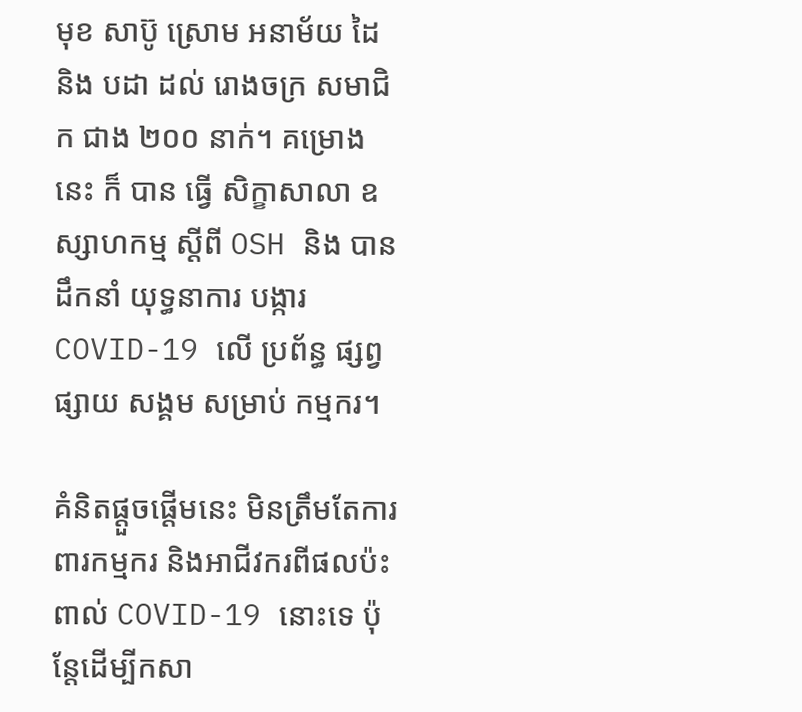មុខ សាប៊ូ ស្រោម អនាម័យ ដៃ និង បដា ដល់ រោងចក្រ សមាជិក ជាង ២០០ នាក់។ គម្រោង នេះ ក៏ បាន ធ្វើ សិក្ខាសាលា ឧស្សាហកម្ម ស្ដីពី OSH និង បាន ដឹកនាំ យុទ្ធនាការ បង្ការ COVID-19 លើ ប្រព័ន្ធ ផ្សព្វផ្សាយ សង្គម សម្រាប់ កម្មករ។

គំនិតផ្តួចផ្តើមនេះ មិនត្រឹមតែការពារកម្មករ និងអាជីវករពីផលប៉ះពាល់ COVID-19 នោះទេ ប៉ុន្តែដើម្បីកសា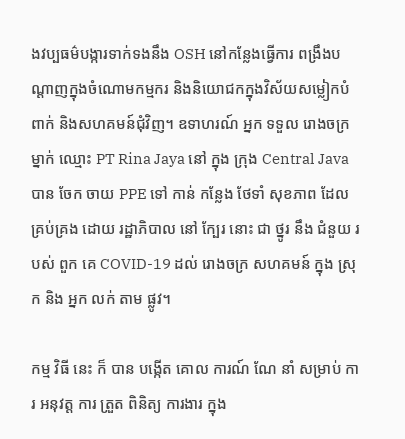ងវប្បធម៌បង្ការទាក់ទងនឹង OSH នៅកន្លែងធ្វើការ ពង្រឹងបណ្តាញក្នុងចំណោមកម្មករ និងនិយោជកក្នុងវិស័យសម្លៀកបំពាក់ និងសហគមន៍ជុំវិញ។ ឧទាហរណ៍ អ្នក ទទួល រោងចក្រ ម្នាក់ ឈ្មោះ PT Rina Jaya នៅ ក្នុង ក្រុង Central Java បាន ចែក ចាយ PPE ទៅ កាន់ កន្លែង ថែទាំ សុខភាព ដែល គ្រប់គ្រង ដោយ រដ្ឋាភិបាល នៅ ក្បែរ នោះ ជា ថ្នូរ នឹង ជំនួយ របស់ ពួក គេ COVID-19 ដល់ រោងចក្រ សហគមន៍ ក្នុង ស្រុក និង អ្នក លក់ តាម ផ្លូវ។

កម្ម វិធី នេះ ក៏ បាន បង្កើត គោល ការណ៍ ណែ នាំ សម្រាប់ ការ អនុវត្ត ការ ត្រួត ពិនិត្យ ការងារ ក្នុង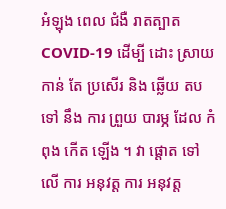អំឡុង ពេល ជំងឺ រាតត្បាត COVID-19 ដើម្បី ដោះ ស្រាយ កាន់ តែ ប្រសើរ និង ឆ្លើយ តប ទៅ នឹង ការ ព្រួយ បារម្ភ ដែល កំពុង កើត ឡើង ។ វា ផ្តោត ទៅ លើ ការ អនុវត្ត ការ អនុវត្ត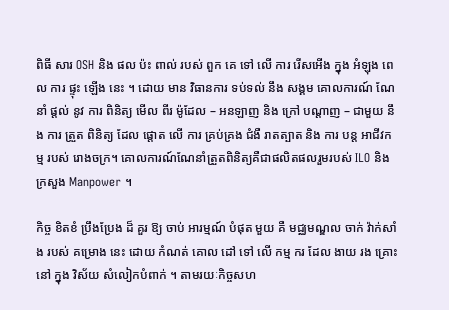ពិធី សារ OSH និង ផល ប៉ះ ពាល់ របស់ ពួក គេ ទៅ លើ ការ រើសអើង ក្នុង អំឡុង ពេល ការ ផ្ទុះ ឡើង នេះ ។ ដោយ មាន វិធានការ ទប់ទល់ នឹង សង្គម គោលការណ៍ ណែនាំ ផ្តល់ នូវ ការ ពិនិត្យ មើល ពីរ ម៉ូដែល – អនឡាញ និង ក្រៅ បណ្តាញ – ជាមួយ នឹង ការ ត្រួត ពិនិត្យ ដែល ផ្តោត លើ ការ គ្រប់គ្រង ជំងឺ រាតត្បាត និង ការ បន្ត អាជីវកម្ម របស់ រោងចក្រ។ គោលការណ៍ណែនាំត្រួតពិនិត្យគឺជាផលិតផលរួមរបស់ ILO និងក្រសួង Manpower ។

កិច្ច ខិតខំ ប្រឹងប្រែង ដ៏ គួរ ឱ្យ ចាប់ អារម្មណ៍ បំផុត មួយ គឺ មជ្ឈមណ្ឌល ចាក់ វ៉ាក់សាំង របស់ គម្រោង នេះ ដោយ កំណត់ គោល ដៅ ទៅ លើ កម្ម ករ ដែល ងាយ រង គ្រោះ នៅ ក្នុង វិស័យ សំលៀកបំពាក់ ។ តាមរយៈកិច្ចសហ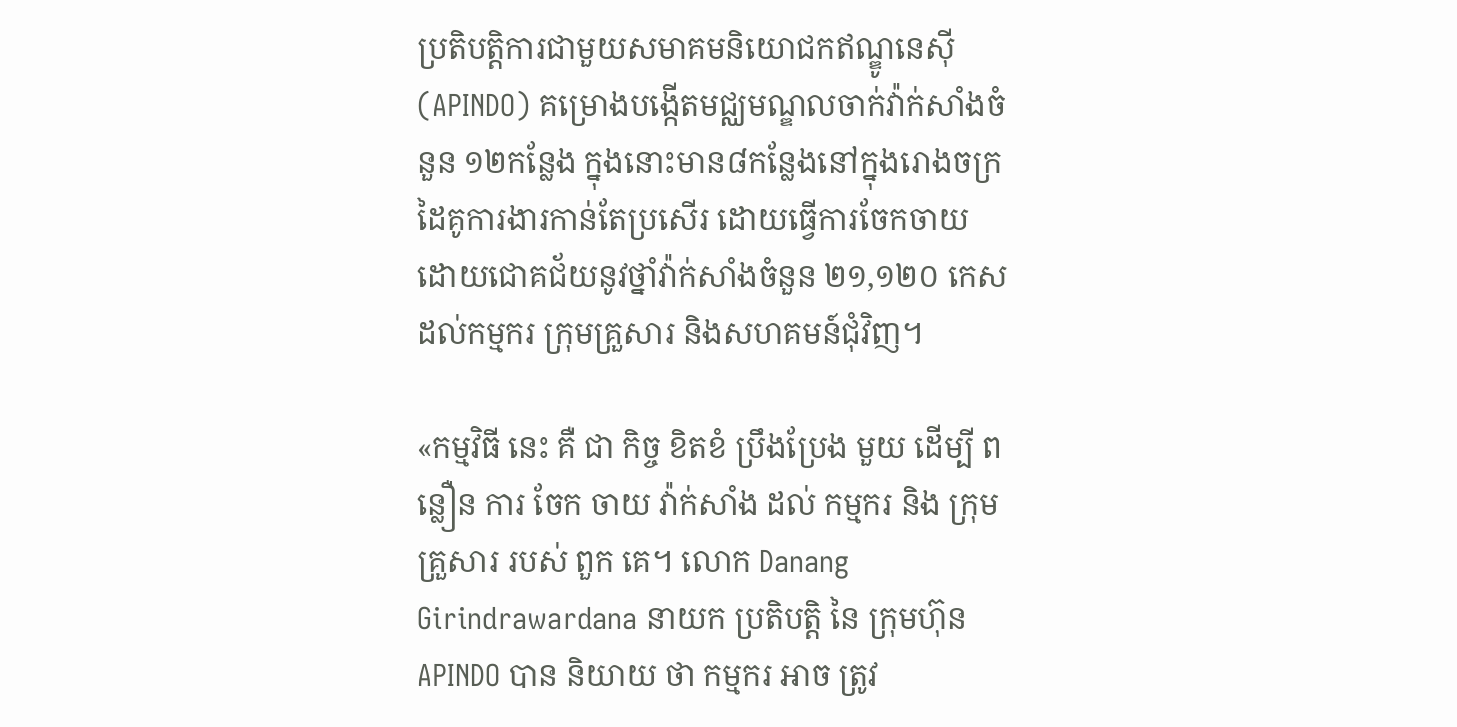ប្រតិបត្តិការជាមួយសមាគមនិយោជកឥណ្ឌូនេស៊ី (APINDO) គម្រោងបង្កើតមជ្ឈមណ្ឌលចាក់វ៉ាក់សាំងចំនួន ១២កន្លែង ក្នុងនោះមាន៨កន្លែងនៅក្នុងរោងចក្រដៃគូការងារកាន់តែប្រសើរ ដោយធ្វើការចែកចាយដោយជោគជ័យនូវថ្នាំវ៉ាក់សាំងចំនួន ២១,១២០ កេសដល់កម្មករ ក្រុមគ្រួសារ និងសហគមន៍ជុំវិញ។

«កម្មវិធី នេះ គឺ ជា កិច្ច ខិតខំ ប្រឹងប្រែង មួយ ដើម្បី ពន្លឿន ការ ចែក ចាយ វ៉ាក់សាំង ដល់ កម្មករ និង ក្រុម គ្រួសារ របស់ ពួក គេ។ លោក Danang Girindrawardana នាយក ប្រតិបត្តិ នៃ ក្រុមហ៊ុន APINDO បាន និយាយ ថា កម្មករ អាច ត្រូវ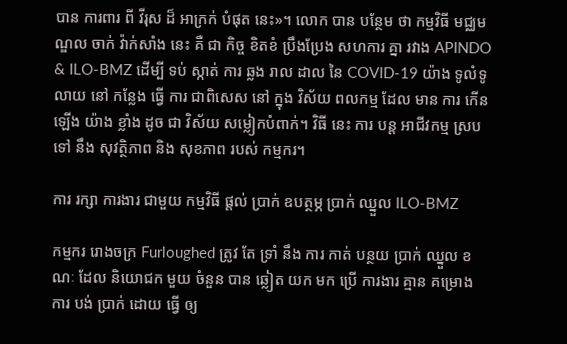បាន ការពារ ពី វីរុស ដ៏ អាក្រក់ បំផុត នេះ»។ លោក បាន បន្ថែម ថា កម្មវិធី មជ្ឈមណ្ឌល ចាក់ វ៉ាក់សាំង នេះ គឺ ជា កិច្ច ខិតខំ ប្រឹងប្រែង សហការ គ្នា រវាង APINDO & ILO-BMZ ដើម្បី ទប់ ស្កាត់ ការ ឆ្លង រាល ដាល នៃ COVID-19 យ៉ាង ទូលំទូលាយ នៅ កន្លែង ធ្វើ ការ ជាពិសេស នៅ ក្នុង វិស័យ ពលកម្ម ដែល មាន ការ កើន ឡើង យ៉ាង ខ្លាំង ដូច ជា វិស័យ សម្លៀកបំពាក់។ វិធី នេះ ការ បន្ត អាជីវកម្ម ស្រប ទៅ នឹង សុវត្ថិភាព និង សុខភាព របស់ កម្មករ។

ការ រក្សា ការងារ ជាមួយ កម្មវិធី ផ្តល់ ប្រាក់ ឧបត្ថម្ភ ប្រាក់ ឈ្នួល ILO-BMZ

កម្មករ រោងចក្រ Furloughed ត្រូវ តែ ទ្រាំ នឹង ការ កាត់ បន្ថយ ប្រាក់ ឈ្នួល ខណៈ ដែល និយោជក មួយ ចំនួន បាន ឆ្លៀត យក មក ប្រើ ការងារ គ្មាន គម្រោង ការ បង់ ប្រាក់ ដោយ ធ្វើ ឲ្យ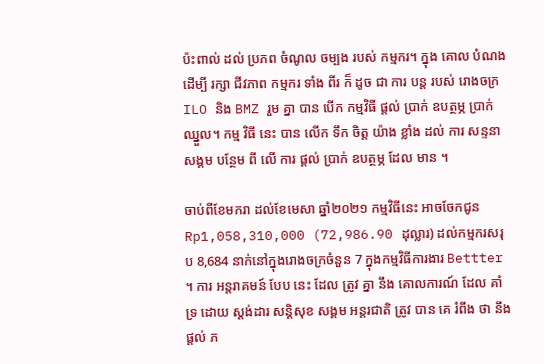ប៉ះពាល់ ដល់ ប្រភព ចំណូល ចម្បង របស់ កម្មករ។ ក្នុង គោល បំណង ដើម្បី រក្សា ជីវភាព កម្មករ ទាំង ពីរ ក៏ ដូច ជា ការ បន្ត របស់ រោងចក្រ ILO និង BMZ រួម គ្នា បាន បើក កម្មវិធី ផ្តល់ ប្រាក់ ឧបត្ថម្ភ ប្រាក់ ឈ្នួល។ កម្ម វិធី នេះ បាន លើក ទឹក ចិត្ត យ៉ាង ខ្លាំង ដល់ ការ សន្ទនា សង្គម បន្ថែម ពី លើ ការ ផ្តល់ ប្រាក់ ឧបត្ថម្ភ ដែល មាន ។

ចាប់ពីខែមករា ដល់ខែមេសា ឆ្នាំ២០២១ កម្មវិធីនេះ អាចចែកជូន Rp1,058,310,000 (72,986.90 ដុល្លារ) ដល់កម្មករសរុប 8,684 នាក់នៅក្នុងរោងចក្រចំនួន 7 ក្នុងកម្មវិធីការងារ Bettter ។ ការ អន្តរាគមន៍ បែប នេះ ដែល ត្រូវ គ្នា នឹង គោលការណ៍ ដែល គាំទ្រ ដោយ ស្តង់ដារ សន្តិសុខ សង្គម អន្តរជាតិ ត្រូវ បាន គេ រំពឹង ថា នឹង ផ្តល់ ភ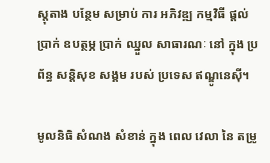ស្តុតាង បន្ថែម សម្រាប់ ការ អភិវឌ្ឍ កម្មវិធី ផ្តល់ ប្រាក់ ឧបត្ថម្ភ ប្រាក់ ឈ្នួល សាធារណៈ នៅ ក្នុង ប្រព័ន្ធ សន្តិសុខ សង្គម របស់ ប្រទេស ឥណ្ឌូនេស៊ី។

មូលនិធិ សំណង សំខាន់ ក្នុង ពេល វេលា នៃ តម្រូ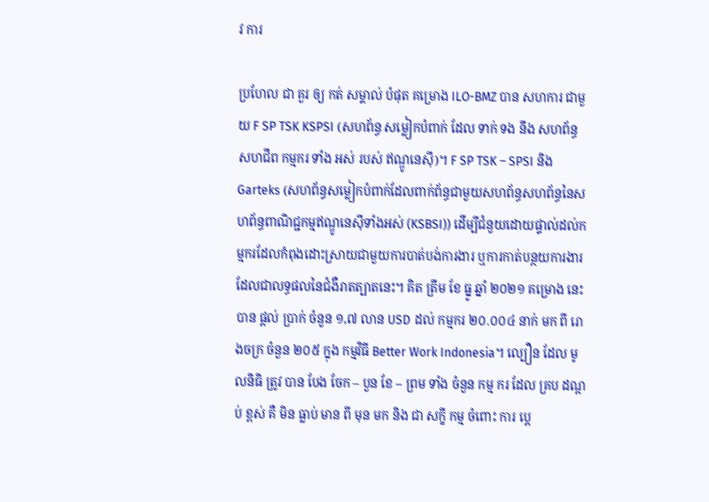វ ការ

ប្រហែល ជា គួរ ឲ្យ កត់ សម្គាល់ បំផុត គម្រោង ILO-BMZ បាន សហការ ជាមួយ F SP TSK KSPSI (សហព័ន្ធ សម្លៀកបំពាក់ ដែល ទាក់ ទង នឹង សហព័ន្ធ សហជីព កម្មករ ទាំង អស់ របស់ ឥណ្ឌូនេស៊ី)។ F SP TSK – SPSI និង Garteks (សហព័ន្ធសម្លៀកបំពាក់ដែលពាក់ព័ន្ធជាមួយសហព័ន្ធសហព័ន្ធនៃសហព័ន្ធពាណិជ្ជកម្មឥណ្ឌូនេស៊ីទាំងអស់ (KSBSI)) ដើម្បីជំនួយដោយផ្ទាល់ដល់កម្មករដែលកំពុងដោះស្រាយជាមួយការបាត់បង់ការងារ ឬការកាត់បន្ថយការងារ ដែលជាលទ្ធផលនៃជំងឺរាតត្បាតនេះ។ គិត ត្រឹម ខែ ធ្នូ ឆ្នាំ ២០២១ គម្រោង នេះ បាន ផ្តល់ ប្រាក់ ចំនួន ១,៧ លាន USD ដល់ កម្មករ ២០.០០៤ នាក់ មក ពី រោងចក្រ ចំនួន ២០៥ ក្នុង កម្មវិធី Better Work Indonesia។ ល្បឿន ដែល មូលនិធិ ត្រូវ បាន បែង ចែក – បួន ខែ – ព្រម ទាំង ចំនួន កម្ម ករ ដែល គ្រប ដណ្តប់ ខ្ពស់ គឺ មិន ធ្លាប់ មាន ពី មុន មក និង ជា សក្ខី កម្ម ចំពោះ ការ ប្តេ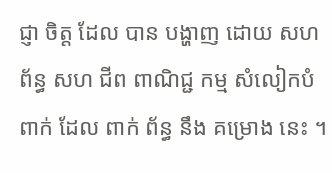ជ្ញា ចិត្ត ដែល បាន បង្ហាញ ដោយ សហព័ន្ធ សហ ជីព ពាណិជ្ជ កម្ម សំលៀកបំពាក់ ដែល ពាក់ ព័ន្ធ នឹង គម្រោង នេះ ។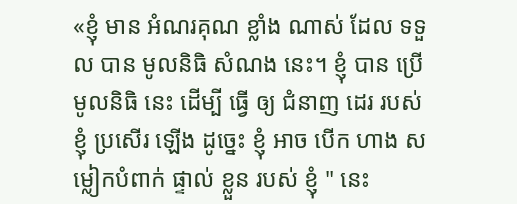«ខ្ញុំ មាន អំណរគុណ ខ្លាំង ណាស់ ដែល ទទួល បាន មូលនិធិ សំណង នេះ។ ខ្ញុំ បាន ប្រើ មូលនិធិ នេះ ដើម្បី ធ្វើ ឲ្យ ជំនាញ ដេរ របស់ ខ្ញុំ ប្រសើរ ឡើង ដូច្នេះ ខ្ញុំ អាច បើក ហាង សម្លៀកបំពាក់ ផ្ទាល់ ខ្លួន របស់ ខ្ញុំ " នេះ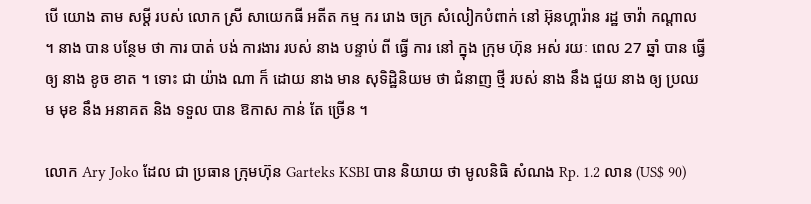បើ យោង តាម សម្តី របស់ លោក ស្រី សាយេកធី អតីត កម្ម ករ រោង ចក្រ សំលៀកបំពាក់ នៅ អ៊ុនហ្គារ៉ាន រដ្ឋ ចាវ៉ា កណ្តាល ។ នាង បាន បន្ថែម ថា ការ បាត់ បង់ ការងារ របស់ នាង បន្ទាប់ ពី ធ្វើ ការ នៅ ក្នុង ក្រុម ហ៊ុន អស់ រយៈ ពេល 27 ឆ្នាំ បាន ធ្វើ ឲ្យ នាង ខូច ខាត ។ ទោះ ជា យ៉ាង ណា ក៏ ដោយ នាង មាន សុទិដ្ឋិនិយម ថា ជំនាញ ថ្មី របស់ នាង នឹង ជួយ នាង ឲ្យ ប្រឈម មុខ នឹង អនាគត និង ទទួល បាន ឱកាស កាន់ តែ ច្រើន ។

លោក Ary Joko ដែល ជា ប្រធាន ក្រុមហ៊ុន Garteks KSBI បាន និយាយ ថា មូលនិធិ សំណង Rp. 1.2 លាន (US$ 90)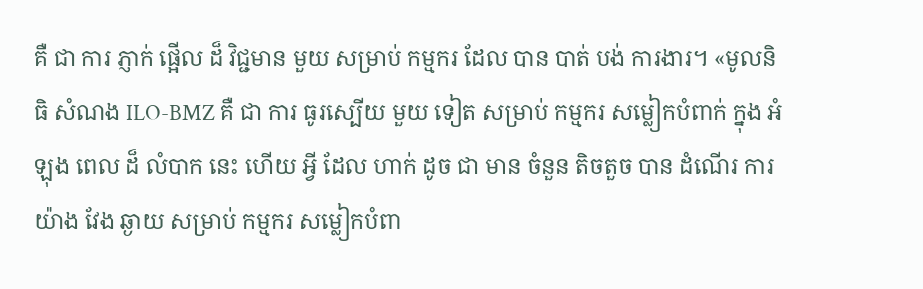គឺ ជា ការ ភ្ញាក់ ផ្អើល ដ៏ វិជ្ជមាន មួយ សម្រាប់ កម្មករ ដែល បាន បាត់ បង់ ការងារ។ «មូលនិធិ សំណង ILO-BMZ គឺ ជា ការ ធូរស្បើយ មួយ ទៀត សម្រាប់ កម្មករ សម្លៀកបំពាក់ ក្នុង អំឡុង ពេល ដ៏ លំបាក នេះ ហើយ អ្វី ដែល ហាក់ ដូច ជា មាន ចំនួន តិចតួច បាន ដំណើរ ការ យ៉ាង វែង ឆ្ងាយ សម្រាប់ កម្មករ សម្លៀកបំពា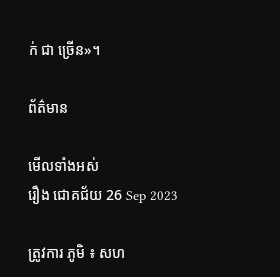ក់ ជា ច្រើន»។

ព័ត៌មាន

មើលទាំងអស់
រឿង ជោគជ័យ 26 Sep 2023

ត្រូវការ ភូមិ ៖ សហ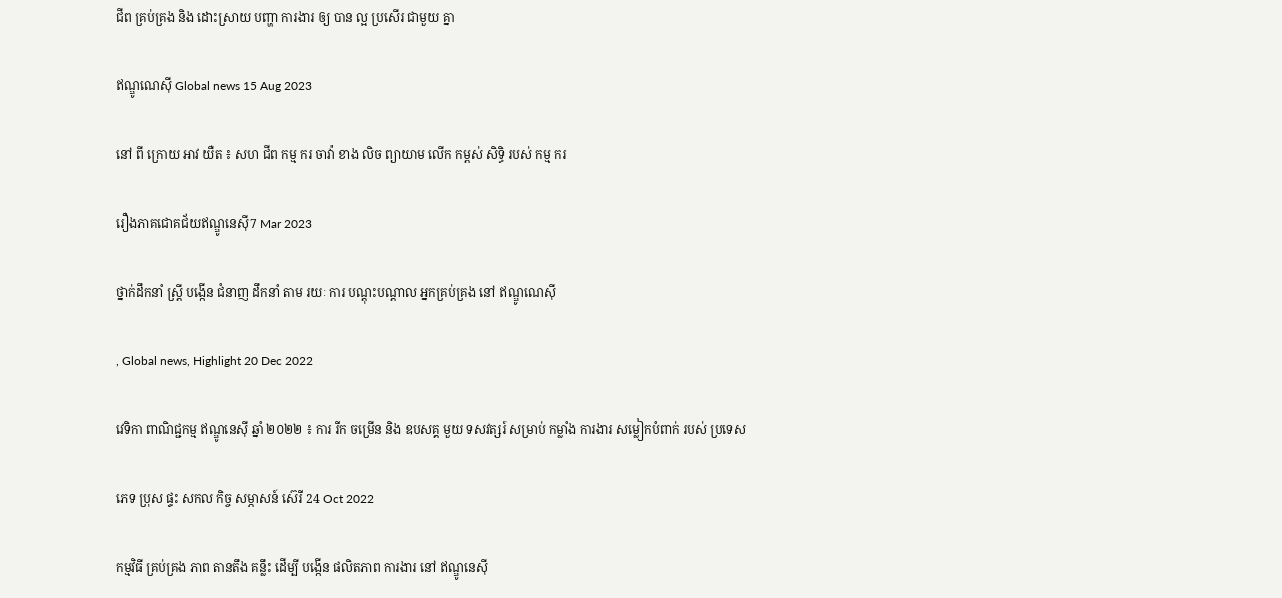ជីព គ្រប់គ្រង និង ដោះស្រាយ បញ្ហា ការងារ ឲ្យ បាន ល្អ ប្រសើរ ជាមួយ គ្នា

ឥណ្ឌូណេស៊ី Global news 15 Aug 2023

នៅ ពី ក្រោយ អាវ យឺត ៖ សហ ជីព កម្ម ករ ចាវ៉ា ខាង លិច ព្យាយាម លើក កម្ពស់ សិទ្ធិ របស់ កម្ម ករ

រឿងភាគជោគជ័យឥណ្ឌូនេស៊ី7 Mar 2023

ថ្នាក់ដឹកនាំ ស្ត្រី បង្កើន ជំនាញ ដឹកនាំ តាម រយៈ ការ បណ្ដុះបណ្ដាល អ្នកគ្រប់គ្រង នៅ ឥណ្ឌូណេស៊ី

, Global news, Highlight 20 Dec 2022

វេទិកា ពាណិជ្ជកម្ម ឥណ្ឌូនេស៊ី ឆ្នាំ ២០២២ ៖ ការ រីក ចម្រើន និង ឧបសគ្គ មួយ ទសវត្សរ៍ សម្រាប់ កម្លាំង ការងារ សម្លៀកបំពាក់ របស់ ប្រទេស

ភេទ ប្រុស ផ្ទះ សកល កិច្ច សម្ភាសន៍ ស៊េរី 24 Oct 2022

កម្មវិធី គ្រប់គ្រង ភាព តានតឹង គន្លឹះ ដើម្បី បង្កើន ផលិតភាព ការងារ នៅ ឥណ្ឌូនេស៊ី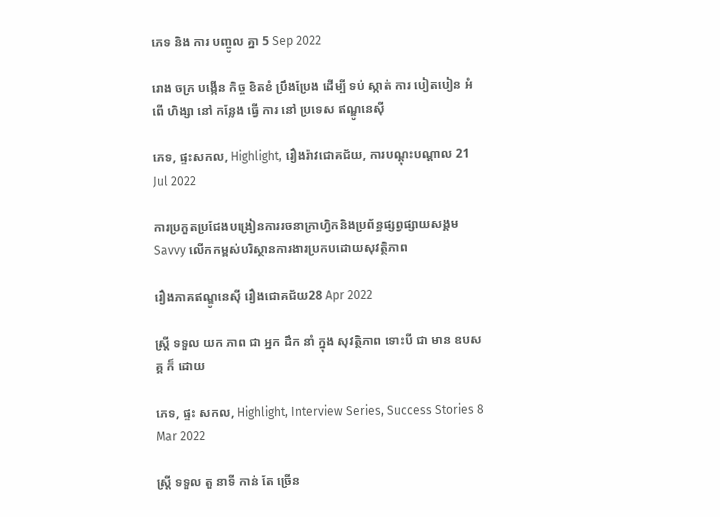ភេទ និង ការ បញ្ចូល គ្នា 5 Sep 2022

រោង ចក្រ បង្កើន កិច្ច ខិតខំ ប្រឹងប្រែង ដើម្បី ទប់ ស្កាត់ ការ បៀតបៀន អំពើ ហិង្សា នៅ កន្លែង ធ្វើ ការ នៅ ប្រទេស ឥណ្ឌូនេស៊ី

ភេទ, ផ្ទះសកល, Highlight, រឿងរ៉ាវជោគជ័យ, ការបណ្តុះបណ្តាល 21 Jul 2022

ការប្រកួតប្រជែងបង្រៀនការរចនាក្រាហ្វិកនិងប្រព័ន្ធផ្សព្វផ្សាយសង្គម Savvy លើកកម្ពស់បរិស្ថានការងារប្រកបដោយសុវត្ថិភាព

រឿងភាគឥណ្ឌូនេស៊ី រឿងជោគជ័យ28 Apr 2022

ស្ត្រី ទទួល យក ភាព ជា អ្នក ដឹក នាំ ក្នុង សុវត្ថិភាព ទោះបី ជា មាន ឧបសគ្គ ក៏ ដោយ

ភេទ, ផ្ទះ សកល, Highlight, Interview Series, Success Stories 8 Mar 2022

ស្ត្រី ទទួល តួ នាទី កាន់ តែ ច្រើន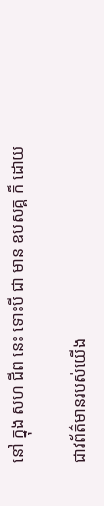នៅ ក្នុង សហ ជីព នេះ ទោះបី ជា មាន ឧបសគ្គ ក៏ ដោយ

ជាវព័ត៌មានរបស់យើង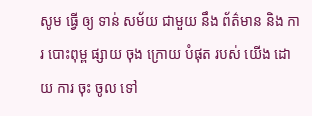សូម ធ្វើ ឲ្យ ទាន់ សម័យ ជាមួយ នឹង ព័ត៌មាន និង ការ បោះពុម្ព ផ្សាយ ចុង ក្រោយ បំផុត របស់ យើង ដោយ ការ ចុះ ចូល ទៅ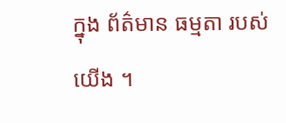ក្នុង ព័ត៌មាន ធម្មតា របស់ យើង ។